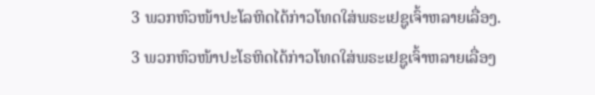3 ພວກຫົວໜ້າປະໂລຫິດໄດ້ກ່າວໂທດໃສ່ພຣະເຢຊູເຈົ້າຫລາຍເລື່ອງ.
3 ພວກຫົວໜ້າປະໂຣຫິດໄດ້ກ່າວໂທດໃສ່ພຣະເຢຊູເຈົ້າຫລາຍເລື່ອງ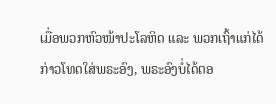ເມື່ອພວກຫົວໜ້າປະໂລຫິດ ແລະ ພວກເຖົ້າແກ່ໄດ້ກ່າວໂທດໃສ່ພຣະອົງ, ພຣະອົງບໍ່ໄດ້ຕອ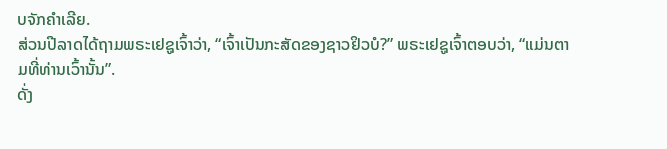ບຈັກຄຳເລີຍ.
ສ່ວນປີລາດໄດ້ຖາມພຣະເຢຊູເຈົ້າວ່າ, “ເຈົ້າເປັນກະສັດຂອງຊາວຢິວບໍ?” ພຣະເຢຊູເຈົ້າຕອບວ່າ, “ແມ່ນຕາມທີ່ທ່ານເວົ້ານັ້ນ”.
ດັ່ງ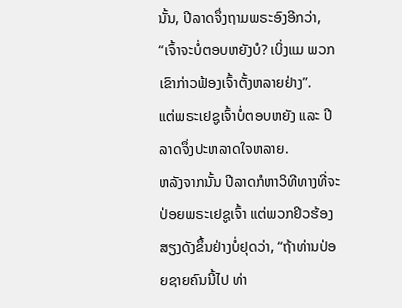ນັ້ນ, ປີລາດຈຶ່ງຖາມພຣະອົງອີກວ່າ, “ເຈົ້າຈະບໍ່ຕອບຫຍັງບໍ? ເບິ່ງແມ ພວກເຂົາກ່າວຟ້ອງເຈົ້າຕັ້ງຫລາຍຢ່າງ”.
ແຕ່ພຣະເຢຊູເຈົ້າບໍ່ຕອບຫຍັງ ແລະ ປີລາດຈຶ່ງປະຫລາດໃຈຫລາຍ.
ຫລັງຈາກນັ້ນ ປີລາດກໍຫາວິທີທາງທີ່ຈະປ່ອຍພຣະເຢຊູເຈົ້າ ແຕ່ພວກຢິວຮ້ອງສຽງດັງຂຶ້ນຢ່າງບໍ່ຢຸດວ່າ, “ຖ້າທ່ານປ່ອຍຊາຍຄົນນີ້ໄປ ທ່າ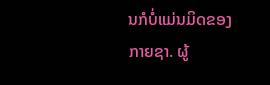ນກໍບໍ່ແມ່ນມິດຂອງກາຍຊາ. ຜູ້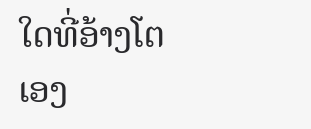ໃດທີ່ອ້າງໂຕເອງ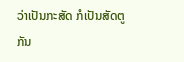ວ່າເປັນກະສັດ ກໍເປັນສັດຕູກັນ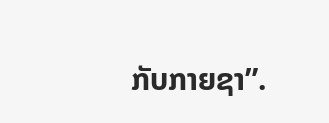ກັບກາຍຊາ”.